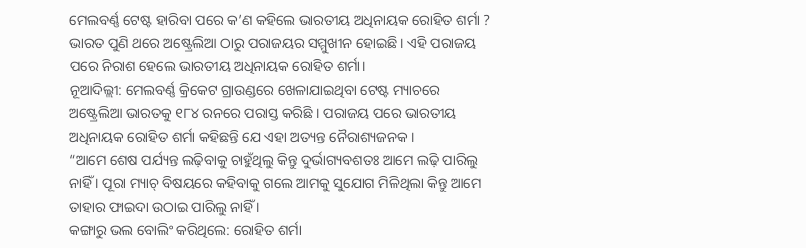ମେଲବର୍ଣ୍ଣ ଟେଷ୍ଟ ହାରିବା ପରେ କ’ଣ କହିଲେ ଭାରତୀୟ ଅଧିନାୟକ ରୋହିତ ଶର୍ମା ?
ଭାରତ ପୁଣି ଥରେ ଅଷ୍ଟ୍ରେଲିଆ ଠାରୁ ପରାଜୟର ସମ୍ମୁଖୀନ ହୋଇଛି। ଏହି ପରାଜୟ ପରେ ନିରାଶ ହେଲେ ଭାରତୀୟ ଅଧିନାୟକ ରୋହିତ ଶର୍ମା।
ନୂଆଦିଲ୍ଲୀ: ମେଲବର୍ଣ୍ଣ କ୍ରିକେଟ ଗ୍ରାଉଣ୍ଡରେ ଖେଳାଯାଇଥିବା ଟେଷ୍ଟ ମ୍ୟାଚରେ ଅଷ୍ଟ୍ରେଲିଆ ଭାରତକୁ ୧୮୪ ରନରେ ପରାସ୍ତ କରିଛି । ପରାଜୟ ପରେ ଭାରତୀୟ ଅଧିନାୟକ ରୋହିତ ଶର୍ମା କହିଛନ୍ତି ଯେ ଏହା ଅତ୍ୟନ୍ତ ନୈରାଶ୍ୟଜନକ ।
“ଆମେ ଶେଷ ପର୍ଯ୍ୟନ୍ତ ଲଢ଼ିବାକୁ ଚାହୁଁଥିଲୁ କିନ୍ତୁ ଦୁର୍ଭାଗ୍ୟବଶତଃ ଆମେ ଲଢ଼ି ପାରିଲୁ ନାହିଁ । ପୂରା ମ୍ୟାଚ୍ ବିଷୟରେ କହିବାକୁ ଗଲେ ଆମକୁ ସୁଯୋଗ ମିଳିଥିଲା କିନ୍ତୁ ଆମେ ତାହାର ଫାଇଦା ଉଠାଇ ପାରିଲୁ ନାହିଁ ।
କଙ୍ଗାରୁ ଭଲ ବୋଲିଂ କରିଥିଲେ: ରୋହିତ ଶର୍ମା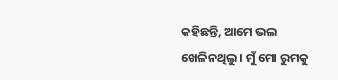କହିଛନ୍ତି, ଆମେ ଭଲ ଖେଳିନଥିଲୁ । ମୁଁ ମୋ ରୁମକୁ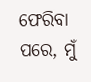ଫେରିବା ପରେ, ମୁଁ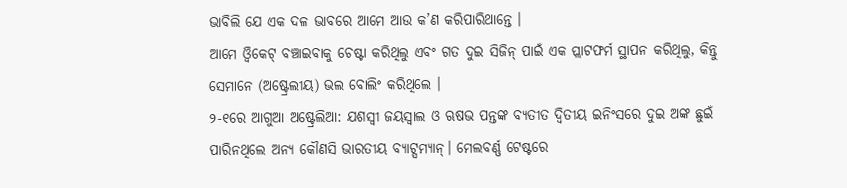ଭାବିଲି ଯେ ଏକ ଦଳ ଭାବରେ ଆମେ ଆଉ କ’ଣ କରିପାରିଥାନ୍ତେ ।
ଆମେ ଓ୍ଵିକେଟ୍ ବଞ୍ଚାଇବାକୁ ଚେଷ୍ଟା କରିଥିଲୁ ଏବଂ ଗତ ଦୁଇ ସିଜିନ୍ ପାଇଁ ଏକ ପ୍ଲାଟଫର୍ମ ସ୍ଥାପନ କରିଥିଲୁ, କିନ୍ତୁ ସେମାନେ (ଅଷ୍ଟ୍ରେଲୀୟ) ଭଲ ବୋଲିଂ କରିଥିଲେ ।
୨-୧ରେ ଆଗୁଆ ଅଷ୍ଟ୍ରେଲିଆ: ଯଶସ୍ୱୀ ଜୟସ୍ୱାଲ ଓ ଋଷଭ ପନ୍ତଙ୍କ ବ୍ୟତୀତ ଦ୍ୱିତୀୟ ଇନିଂସରେ ଦୁଇ ଅଙ୍କ ଛୁଇଁ ପାରିନଥିଲେ ଅନ୍ୟ କୌଣସି ଭାରତୀୟ ବ୍ୟାଟ୍ସମ୍ୟାନ୍। ମେଲବର୍ଣ୍ଣ ଟେଷ୍ଟରେ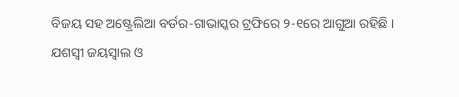ବିଜୟ ସହ ଅଷ୍ଟ୍ରେଲିଆ ବର୍ଡର-ଗାଭାସ୍କର ଟ୍ରଫିରେ ୨-୧ରେ ଆଗୁଆ ରହିଛି ।
ଯଶସ୍ୱୀ ଜୟସ୍ୱାଲ ଓ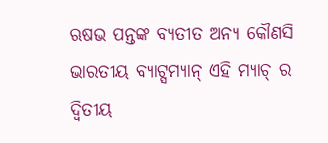ଋଷଭ ପନ୍ତଙ୍କ ବ୍ୟତୀତ ଅନ୍ୟ କୌଣସି ଭାରତୀୟ ବ୍ୟାଟ୍ସମ୍ୟାନ୍ ଏହି ମ୍ୟାଚ୍ ର ଦ୍ୱିତୀୟ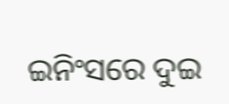ଇନିଂସରେ ଦୁଇ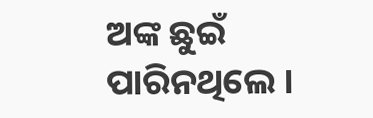ଅଙ୍କ ଛୁଇଁ ପାରିନଥିଲେ ।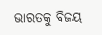ଭାରତକୁ ବିଜୟ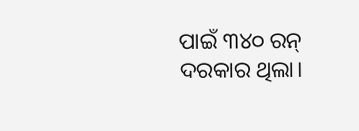ପାଇଁ ୩୪୦ ରନ୍ ଦରକାର ଥିଲା।